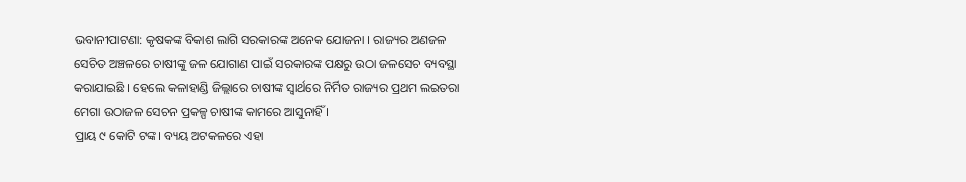ଭବାନୀପାଟଣା: କୃଷକଙ୍କ ବିକାଶ ଲାଗି ସରକାରଙ୍କ ଅନେକ ଯୋଜନା । ରାଜ୍ୟର ଅଣଜଳ ସେଚିତ ଅଞ୍ଚଳରେ ଚାଷୀଙ୍କୁ ଜଳ ଯୋଗାଣ ପାଇଁ ସରକାରଙ୍କ ପକ୍ଷରୁ ଉଠା ଜଳସେଚ ବ୍ୟବସ୍ଥା କରାଯାଇଛି । ହେଲେ କଳାହାଣ୍ଡି ଜିଲ୍ଲାରେ ଚାଷୀଙ୍କ ସ୍ବାର୍ଥରେ ନିର୍ମିତ ରାଜ୍ୟର ପ୍ରଥମ ଲଇତରା ମେଗା ଉଠାଜଳ ସେଚନ ପ୍ରକଳ୍ପ ଚାଷୀଙ୍କ କାମରେ ଆସୁନାହିଁ ।
ପ୍ରାୟ ୯ କୋଟି ଟଙ୍କ। ବ୍ୟୟ ଅଟକଳରେ ଏହା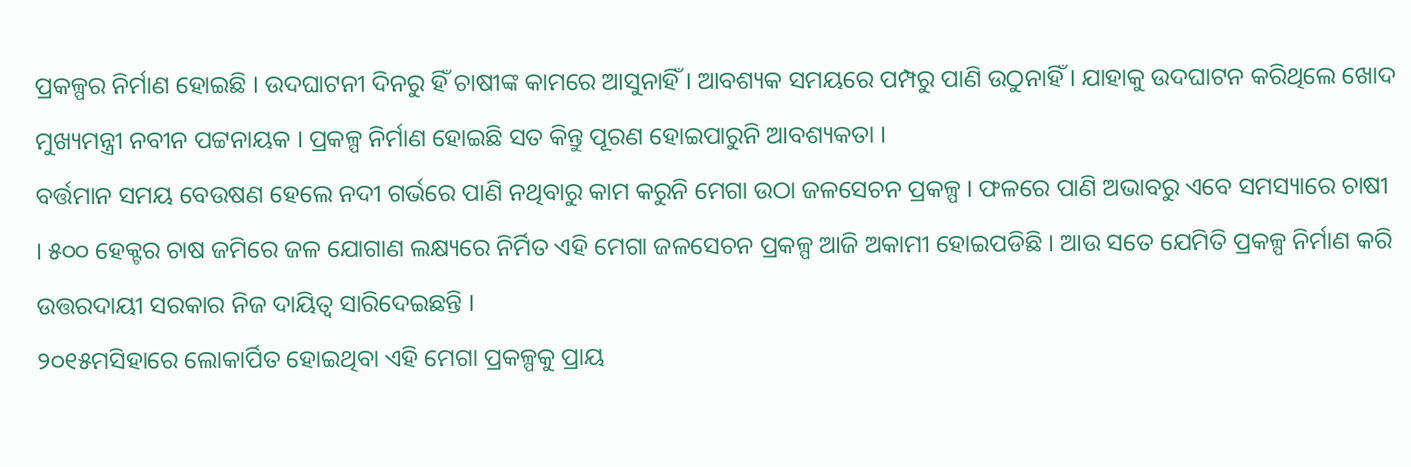ପ୍ରକଳ୍ପର ନିର୍ମାଣ ହୋଇଛି । ଉଦଘାଟନୀ ଦିନରୁ ହିଁ ଚାଷୀଙ୍କ କାମରେ ଆସୁନାହିଁ । ଆବଶ୍ୟକ ସମୟରେ ପମ୍ପରୁ ପାଣି ଉଠୁନାହିଁ । ଯାହାକୁ ଉଦଘାଟନ କରିଥିଲେ ଖୋଦ ମୁଖ୍ୟମନ୍ତ୍ରୀ ନବୀନ ପଟ୍ଟନାୟକ । ପ୍ରକଳ୍ପ ନିର୍ମାଣ ହୋଇଛି ସତ କିନ୍ତୁ ପୂରଣ ହୋଇପାରୁନି ଆବଶ୍ୟକତା ।
ବର୍ତ୍ତମାନ ସମୟ ବେଉଷଣ ହେଲେ ନଦୀ ଗର୍ଭରେ ପାଣି ନଥିବାରୁ କାମ କରୁନି ମେଗା ଉଠା ଜଳସେଚନ ପ୍ରକଳ୍ପ । ଫଳରେ ପାଣି ଅଭାବରୁ ଏବେ ସମସ୍ୟାରେ ଚାଷୀ । ୫୦୦ ହେକ୍ଟର ଚାଷ ଜମିରେ ଜଳ ଯୋଗାଣ ଲକ୍ଷ୍ୟରେ ନିର୍ମିତ ଏହି ମେଗା ଜଳସେଚନ ପ୍ରକଳ୍ପ ଆଜି ଅକାମୀ ହୋଇପଡିଛି । ଆଉ ସତେ ଯେମିତି ପ୍ରକଳ୍ପ ନିର୍ମାଣ କରି ଉତ୍ତରଦାୟୀ ସରକାର ନିଜ ଦାୟିତ୍ବ ସାରିଦେଇଛନ୍ତି ।
୨୦୧୫ମସିହାରେ ଲୋକାର୍ପିତ ହୋଇଥିବା ଏହି ମେଗା ପ୍ରକଳ୍ପକୁ ପ୍ରାୟ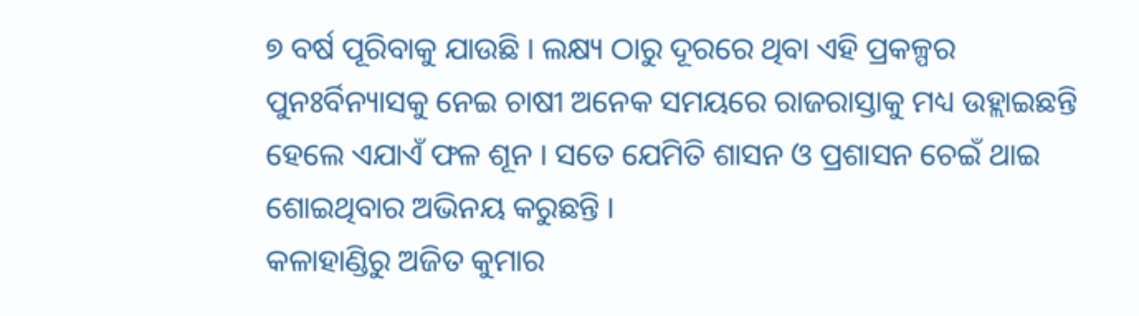୭ ବର୍ଷ ପୂରିବାକୁ ଯାଉଛି । ଲକ୍ଷ୍ୟ ଠାରୁ ଦୂରରେ ଥିବା ଏହି ପ୍ରକଳ୍ପର ପୁନଃର୍ବିନ୍ୟାସକୁ ନେଇ ଚାଷୀ ଅନେକ ସମୟରେ ରାଜରାସ୍ତାକୁ ମଧ୍ୟ ଉହ୍ଲାଇଛନ୍ତି ହେଲେ ଏଯାଏଁ ଫଳ ଶୂନ । ସତେ ଯେମିତି ଶାସନ ଓ ପ୍ରଶାସନ ଚେଇଁ ଥାଇ ଶୋଇଥିବାର ଅଭିନୟ କରୁଛନ୍ତି ।
କଳାହାଣ୍ଡିରୁ ଅଜିତ କୁମାର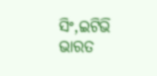ସିଂ,ଇଟିଭି ଭାରତ